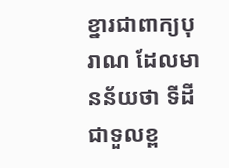ខ្នារជាពាក្យបុរាណ ដែលមានន័យថា ទីដីជាទួលខ្ព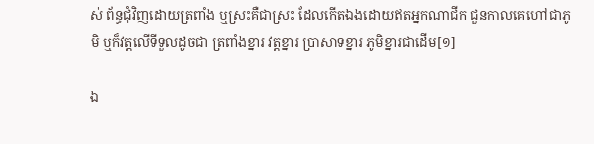ស់ ព័ន្ធជុំវិញដោយត្រពាំង ឬស្រះគឺជាស្រះ ដែលកើតឯងដោយឥតអ្នកណាជីក ជួនកាលគេហៅជាភូមិ ឬក៏វត្តលើទីទួលដូចជា ត្រពាំងខ្នារ វត្តខ្នារ ប្រាសាទខ្នារ ភូមិខ្នារជាដើម[១]

ឯ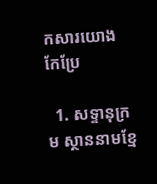កសារយោង កែប្រែ

  1. សទ្ទានុក្រម ស្ថាននាមខ្មែ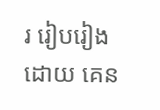រ រៀបរៀងដោយ គេន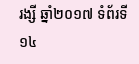រង្សី ឆ្នាំ២០១៧ ទំព័រទី១៤